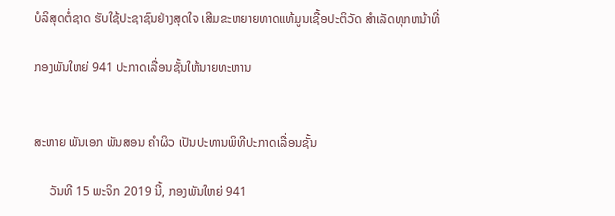ບໍລິສຸດຕໍ່ຊາດ ຮັບໃຊ້ປະຊາຊົນຢ່າງສຸດໃຈ ເສີມຂະຫຍາຍທາດແທ້ມູນເຊື້ອປະຕິວັດ ສໍາເລັດທຸກຫນ້າທີ່

ກອງພັນໃຫຍ່ 941 ປະກາດເລື່ອນຊັ້ນໃຫ້ນາຍທະຫານ


ສະຫາຍ ພັນເອກ ພັນສອນ ຄຳຜິວ ເປັນປະທານພິທີປະກາດເລື່ອນຊັ້ນ

     ວັນທີ 15 ພະຈິກ 2019 ນີ້, ກອງພັນໃຫຍ່ 941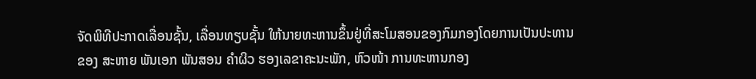ຈັດພິທີປະກາດເລື່ອນຊັ້ນ, ເລື່ອນທຽບຊັ້ນ ໃຫ້ນາຍທະຫານຂຶ້ນຢູ່ທີ່ສະໂມສອນຂອງກົມກອງໂດຍການເປັນປະທານ
ຂອງ ສະຫາຍ ພັນເອກ ພັນສອນ ຄຳຜິວ ຮອງເລຂາຄະນະພັກ, ຫົວໜ້າ ການທະຫານກອງ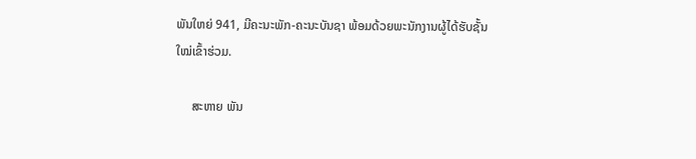ພັນໃຫຍ່ 941, ມີຄະນະພັກ-ຄະນະບັນຊາ ພ້ອມດ້ວຍພະນັກງານຜູ້ໄດ້ຮັບຊັ້ນ
ໃໝ່ເຂົ້າຮ່ວມ.

     ສະຫາຍ ພັນ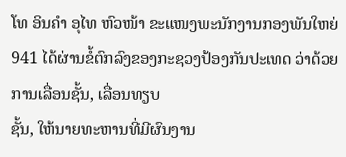ໂທ ອິນຄຳ ອຸໄທ ຫົວໜ້າ ຂະແໜງພະນັກງານກອງພັນໃຫຍ່ 941 ໄດ້ຜ່ານຂໍ້ຕົກລົງຂອງກະຊວງປ້ອງກັນປະເທດ ວ່າດ້ວຍການເລື່ອນຊັ້ນ, ເລື່ອນທຽບ
ຊັ້ນ, ໃຫ້ນາຍທະຫານທີ່ມີຜົນງານ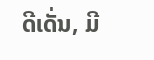ດີເດັ່ນ, ມີ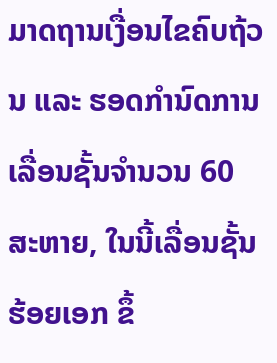ມາດຖານເງື່ອນໄຂຄົບຖ້ວນ ແລະ ຮອດກຳນົດການເລື່ອນຊັ້ນຈຳນວນ 60 ສະຫາຍ, ໃນນີ້ເລື່ອນຊັ້ນ ຮ້ອຍເອກ ຂຶ້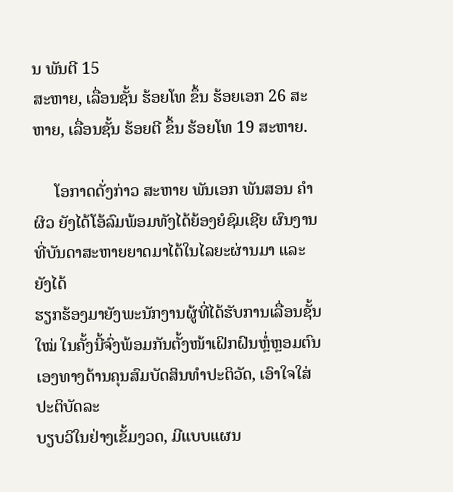ນ ພັນຕີ 15
ສະຫາຍ, ເລື່ອນຊັ້ນ ຮ້ອຍໂທ ຂຶ້ນ ຮ້ອຍເອກ 26 ສະຫາຍ, ເລື່ອນຊັ້ນ ຮ້ອຍຕີ ຂຶ້ນ ຮ້ອຍໂທ 19 ສະຫາຍ.

     ໂອກາດດັ່ງກ່າວ ສະຫາຍ ພັນເອກ ພັນສອນ ຄຳຜິວ ຍັງໄດ້ໂອ້ລົມພ້ອມທັງໄດ້ຍ້ອງຍໍຊົມເຊີຍ ຜົນງານທີ່ບັນດາສະຫາຍຍາດມາໄດ້ໃນໄລຍະຜ່ານມາ ແລະ ຍັງໄດ້
ຮຽກຮ້ອງມາຍັງພະນັກງານຜູ້ທີ່ໄດ້ຮັບການເລື່ອນຊັ້ນໃໝ່ ໃນຄັ້ງນີ້ຈົ່ງພ້ອມກັນຕັ້ງໜ້າເຝິກຝົນຫຼໍ່ຫຼອມຕົນເອງທາງດ້ານຄຸນສົມບັດສິນທຳປະຕິວັດ, ເອົາໃຈໃສ່ປະຕິບັດລະ
ບຽບວິໃນຢ່າງເຂັ້ມງວດ, ມີແບບແຜນ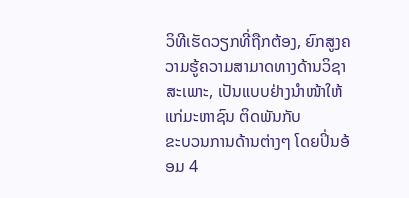ວິທີເຮັດວຽກທີ່ຖືກຕ້ອງ, ຍົກສູງຄວາມຮູ້ຄວາມສາມາດທາງດ້ານວິຊາສະເພາະ, ເປັນແບບຢ່າງນຳໜ້າໃຫ້ແກ່ມະຫາຊົນ ຕິດພັນກັບ
ຂະບວນການດ້ານຕ່າງໆ ໂດຍປິ່ນອ້ອມ 4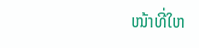ໜ້າທີ່ໃຫ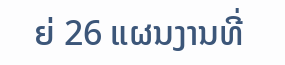ຍ່ 26 ແຜນງານທີ່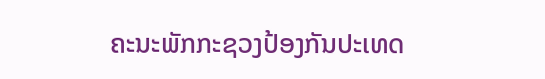ຄະນະພັກກະຊວງປ້ອງກັນປະເທດ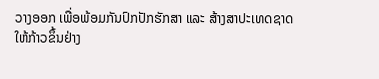ວາງອອກ ເພື່ອພ້ອມກັນປົກປັກຮັກສາ ແລະ ສ້າງສາປະເທດຊາດ
ໃຫ້ກ້າວຂຶ້ນຢ່າງ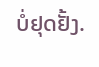ບໍ່ຢຸດຢັ້ງ.